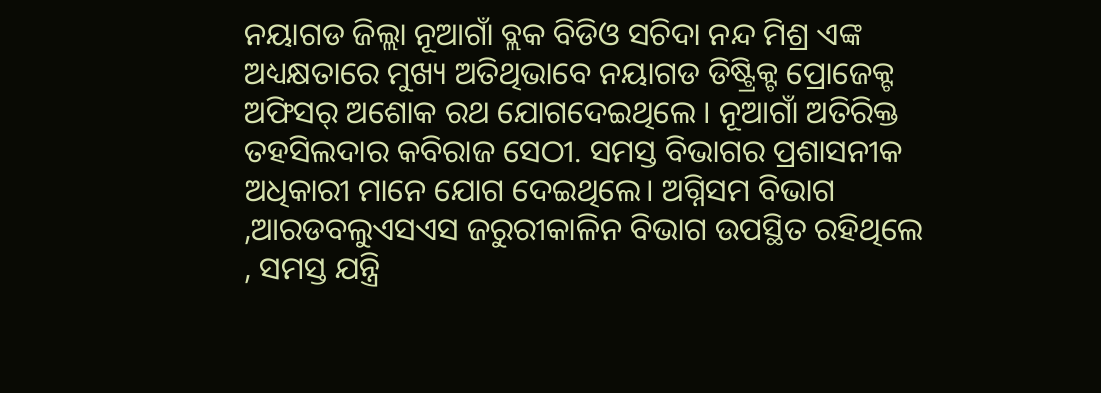ନୟାଗଡ ଜିଲ୍ଲା ନୂଆଗାଁ ବ୍ଲକ ବିଡିଓ ସଚିଦା ନନ୍ଦ ମିଶ୍ର ଏଙ୍କ ଅଧ୍ୟକ୍ଷତାରେ ମୁଖ୍ୟ ଅତିଥିଭାବେ ନୟାଗଡ ଡିଷ୍ଟ୍ରିକ୍ଟ ପ୍ରୋଜେକ୍ଟ ଅଫିସର୍ ଅଶୋକ ରଥ ଯୋଗଦେଇଥିଲେ । ନୂଆଗାଁ ଅତିରିକ୍ତ ତହସିଲଦାର କବିରାଜ ସେଠୀ. ସମସ୍ତ ବିଭାଗର ପ୍ରଶାସନୀକ ଅଧିକାରୀ ମାନେ ଯୋଗ ଦେଇଥିଲେ। ଅଗ୍ନିସମ ବିଭାଗ ,ଆରଡବଲୁଏସଏସ ଜରୁରୀକାଳିନ ବିଭାଗ ଉପସ୍ଥିତ ରହିଥିଲେ , ସମସ୍ତ ଯନ୍ତ୍ରି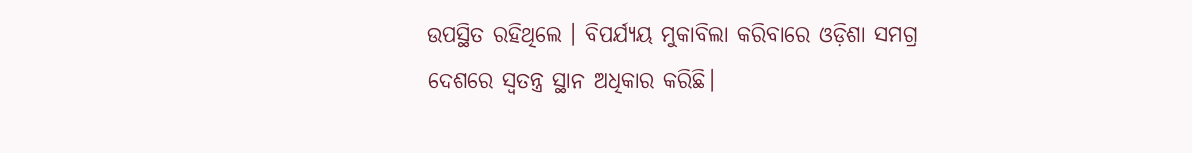ଉପସ୍ଥିତ ରହିଥିଲେ । ବିପର୍ଯ୍ୟୟ ମୁକାବିଲା କରିବାରେ ଓଡ଼ିଶା ସମଗ୍ର ଦେଶରେ ସ୍ବତନ୍ତ୍ର ସ୍ଥାନ ଅଧିକାର କରିଛି।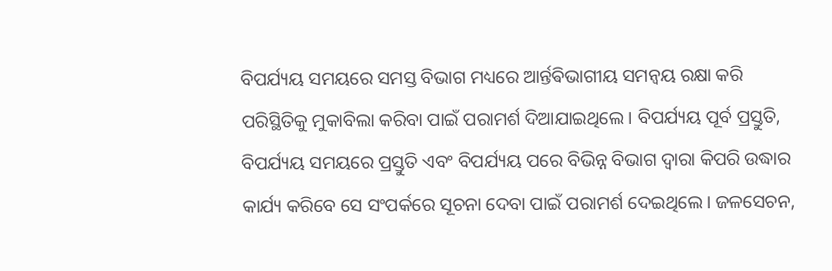ବିପର୍ଯ୍ୟୟ ସମୟରେ ସମସ୍ତ ବିଭାଗ ମଧ୍ୟରେ ଆର୍ନ୍ତଵିଭାଗୀୟ ସମନ୍ୱୟ ରକ୍ଷା କରି ପରିସ୍ଥିତିକୁ ମୁକାବିଲା କରିବା ପାଇଁ ପରାମର୍ଶ ଦିଆଯାଇଥିଲେ। ବିପର୍ଯ୍ୟୟ ପୂର୍ବ ପ୍ରସ୍ତୁତି, ବିପର୍ଯ୍ୟୟ ସମୟରେ ପ୍ରସ୍ତୁତି ଏବଂ ବିପର୍ଯ୍ୟୟ ପରେ ବିଭିନ୍ନ ବିଭାଗ ଦ୍ଵାରା କିପରି ଉଦ୍ଧାର କାର୍ଯ୍ୟ କରିବେ ସେ ସଂପର୍କରେ ସୂଚନା ଦେବା ପାଇଁ ପରାମର୍ଶ ଦେଇଥିଲେ। ଜଳସେଚନ,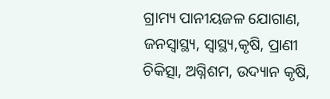ଗ୍ରାମ୍ୟ ପାନୀୟଜଳ ଯୋଗାଣ, ଜନସ୍ବାସ୍ଥ୍ୟ, ସ୍ବାସ୍ଥ୍ୟ,କୃଷି, ପ୍ରାଣୀ ଚିକିତ୍ସା, ଅଗ୍ନିଶମ, ଉଦ୍ୟାନ କୃଷି,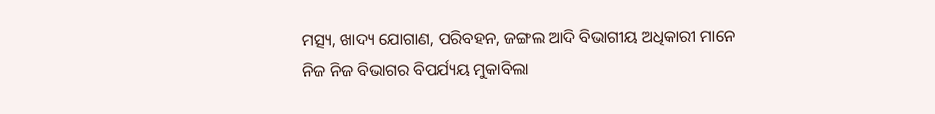ମତ୍ସ୍ୟ, ଖାଦ୍ୟ ଯୋଗାଣ, ପରିବହନ, ଜଙ୍ଗଲ ଆଦି ବିଭାଗୀୟ ଅଧିକାରୀ ମାନେ ନିଜ ନିଜ ବିଭାଗର ବିପର୍ଯ୍ୟୟ ମୁକାବିଲା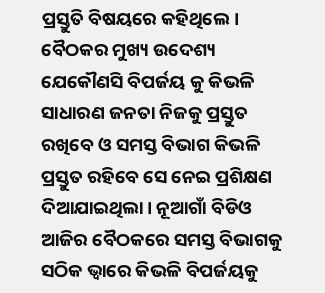ପ୍ରସ୍ତୁତି ବିଷୟରେ କହିଥିଲେ।
ବୈଠକର ମୁଖ୍ୟ ଉଦେଶ୍ୟ ଯେକୌଣସି ବିପର୍ଜୟ କୁ କିଭଳି ସାଧାରଣ ଜନତା ନିଜକୁ ପ୍ରସ୍ତୁତ ରଖିବେ ଓ ସମସ୍ତ ବିଭାଗ କିଭଳି ପ୍ରସ୍ତୁତ ରହିବେ ସେ ନେଇ ପ୍ରଶିକ୍ଷଣ ଦିଆଯାଇଥିଲା। ନୂଆଗାଁ ବିଡିଓ ଆଜିର ବୈଠକରେ ସମସ୍ତ ବିଭାଗକୁ ସଠିକ ଭ୍ବାରେ କିଭଳି ବିପର୍ଜୟକୁ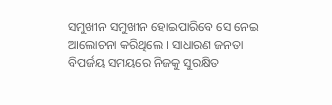ସମୁଖୀନ ସମୁଖୀନ ହୋଇପାରିବେ ସେ ନେଇ ଆଲୋଚନା କରିଥିଲେ । ସାଧାରଣ ଜନତା ବିପର୍ଜୟ ସମୟରେ ନିଜକୁ ସୁରକ୍ଷିତ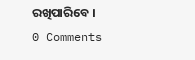ରଖିପାରିବେ ।
0 Comments